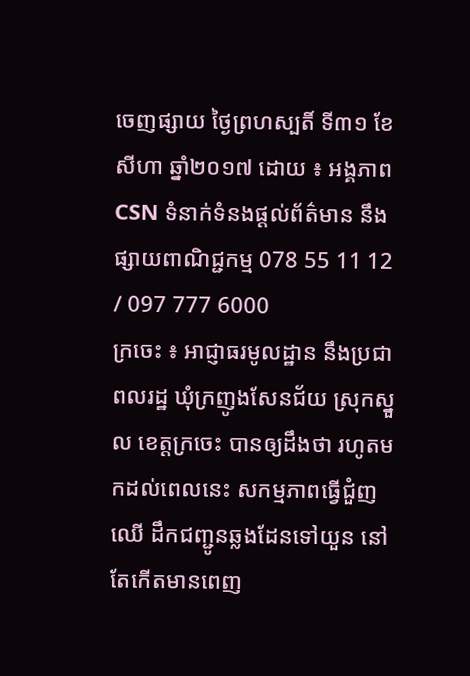ចេញផ្សាយ ថ្ងៃព្រហស្បតិ៍ ទី៣១ ខែសីហា ឆ្នាំ២០១៧ ដោយ ៖ អង្គភាព CSN ទំនាក់ទំនងផ្ដល់ព័ត៌មាន នឹងផ្សាយពាណិជ្ជកម្ម 078 55 11 12 / 097 777 6000
ក្រចេះ ៖ អាជ្ញាធរមូលដ្ឋាន នឹងប្រជាពលរដ្ឋ ឃុំក្រញូងសែនជ័យ ស្រុកស្នួល ខេត្តក្រចេះ បានឲ្យដឹងថា រហូតមកដល់ពេលនេះ សកម្មភាពធ្វើជំួញឈើ ដឹកជញ្ជូនឆ្លងដែនទៅយួន នៅតែកើតមានពេញ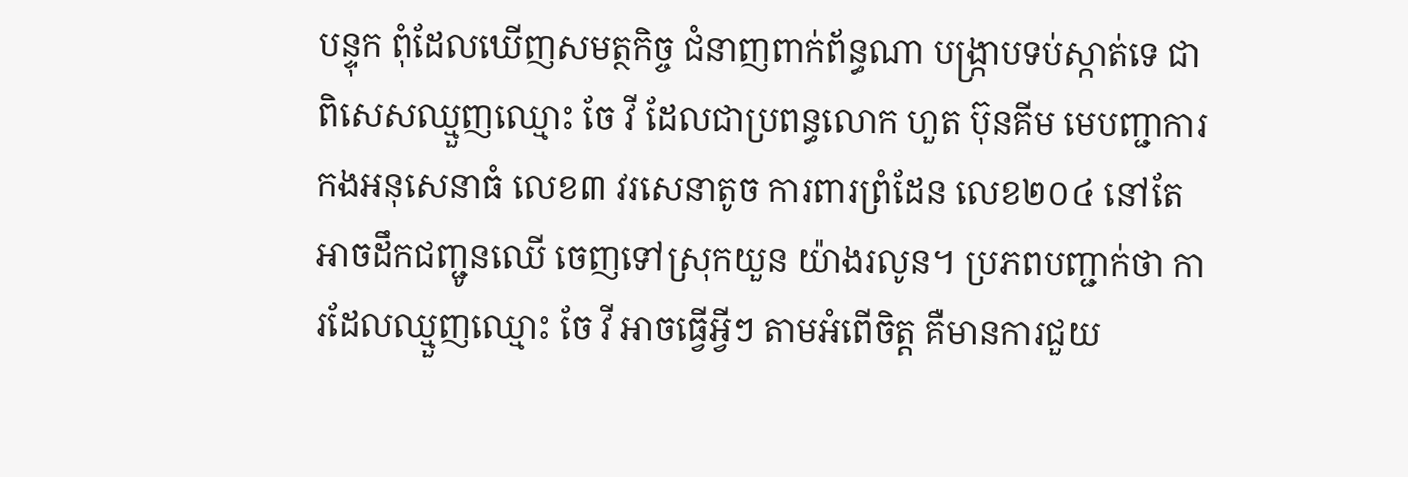បន្ទុក ពុំដែលឃើញសមត្ថកិច្ច ជំនាញពាក់ព័ន្ធណា បង្ក្រាបទប់ស្កាត់ទេ ជាពិសេសឈ្មួញឈ្មោះ ចែ វី ដែលជាប្រពន្ធលោក ហួត ប៊ុនគីម មេបញ្ជាការកងអនុសេនាធំ លេខ៣ វរសេនាតូច ការពារព្រំដែន លេខ២០៤ នៅតែអាចដឹកជញ្ជូនឈើ ចេញទៅស្រុកយួន យ៉ាងរលូន។ ប្រភពបញ្ជាក់ថា ការដែលឈ្មួញឈ្មោះ ចែ វី អាចធ្វើអ្វីៗ តាមអំពើចិត្ត គឺមានការជួយ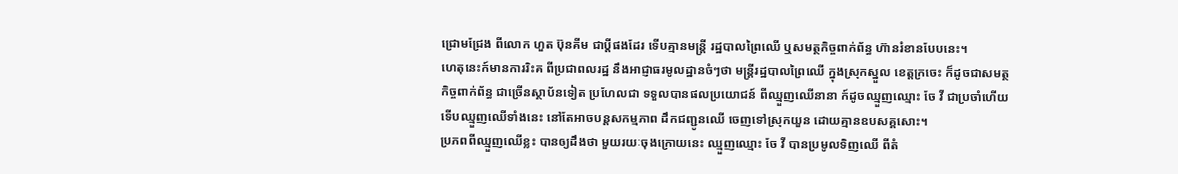ជ្រោមជ្រែង ពីលោក ហួត ប៊ុនគីម ជាប្ដីផងដែរ ទើបគ្មានមន្ត្រី រដ្ឋបាលព្រៃឈើ ឬសមត្ថកិច្ចពាក់ព័ន្ធ ហ៊ានរំខានបែបនេះ។
ហេតុនេះក៍មានការរិះគ ពីប្រជាពលរដ្ឋ នឹងអាជ្ញាធរមូលដ្ឋានចំៗថា មន្ត្រីរដ្ឋបាលព្រៃឈើ ក្នុងស្រុកស្នួល ខេត្តក្រចេះ ក៏ដូចជាសមត្ថកិច្ចពាក់ព័ន្ធ ជាច្រើនស្ថាប័នទៀត ប្រហែលជា ទទួលបានផលប្រយោជន៍ ពីឈ្មួញឈើនានា ក៍ដូចឈ្មួញឈ្មោះ ចែ វី ជាប្រចាំហើយ ទើបឈ្មួញឈើទាំងនេះ នៅតែអាចបន្តសកម្មភាព ដឹកជញ្ជូនឈើ ចេញទៅស្រុកយួន ដោយគ្មានឧបសគ្គសោះ។
ប្រភពពីឈ្មួញឈើខ្លះ បានឲ្យដឹងថា មួយរយៈចុងក្រោយនេះ ឈ្មួញឈ្មោះ ចែ វី បានប្រមូលទិញឈើ ពីតំ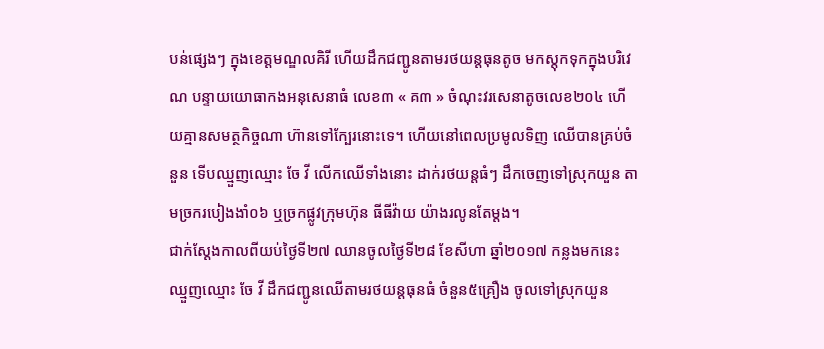បន់ផ្សេងៗ ក្នុងខេត្តមណ្ឌលគិរី ហើយដឹកជញ្ជូនតាមរថយន្តធុនតូច មកស្តុកទុកក្នុងបរិវេណ បន្ទាយយោធាកងអនុសេនាធំ លេខ៣ « គ៣ » ចំណុះវរសេនាតូចលេខ២០៤ ហើយគ្មានសមត្ថកិច្ចណា ហ៊ានទៅក្បែរនោះទេ។ ហើយនៅពេលប្រមូលទិញ ឈើបានគ្រប់ចំនួន ទើបឈ្មួញឈ្មោះ ចែ វី លើកឈើទាំងនោះ ដាក់រថយន្តធំៗ ដឹកចេញទៅស្រុកយួន តាមច្រករបៀងងាំ០៦ ឬច្រកផ្លូវក្រុមហ៊ុន ធីធីវ៉ាយ យ៉ាងរលូនតែម្តង។
ជាក់ស្ដែងកាលពីយប់ថ្ងៃទី២៧ ឈានចូលថ្ងៃទី២៨ ខែសីហា ឆ្នាំ២០១៧ កន្លងមកនេះ ឈ្មួញឈ្មោះ ចែ វី ដឹកជញ្ជូនឈើតាមរថយន្តធុនធំ ចំនួន៥គ្រឿង ចូលទៅស្រុកយួន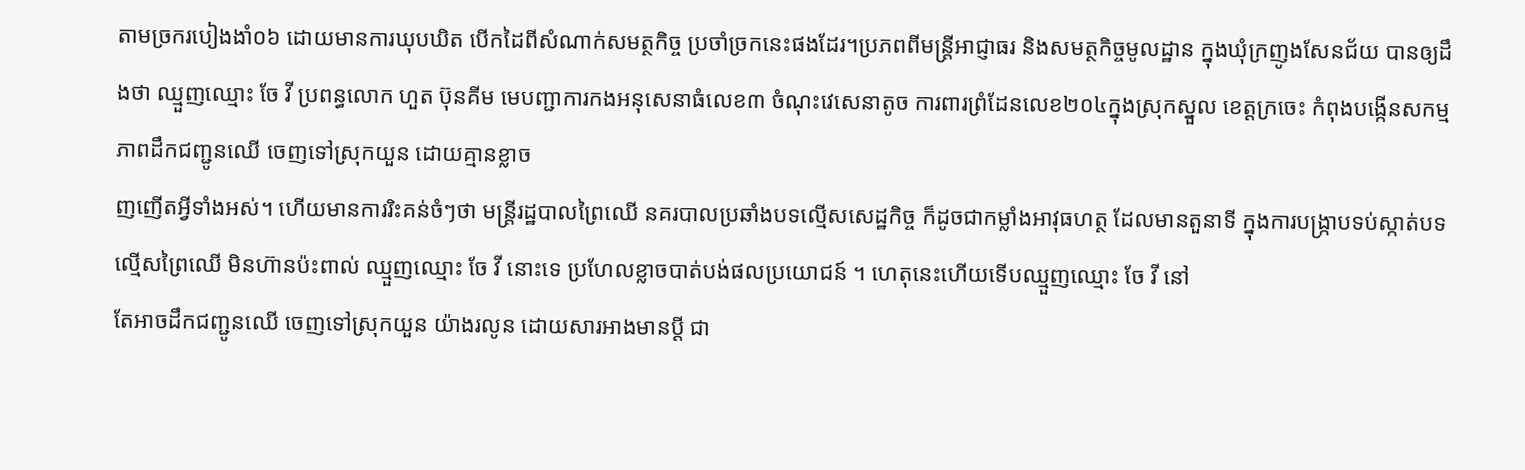តាមច្រករបៀងងាំ០៦ ដោយមានការឃុបឃិត បើកដៃពីសំណាក់សមត្ថកិច្ច ប្រចាំច្រកនេះផងដែរ។ប្រភពពីមន្ត្រីអាជ្ញាធរ និងសមត្ថកិច្ចមូលដ្ឋាន ក្នុងឃុំក្រញូងសែនជ័យ បានឲ្យដឹងថា ឈ្មួញឈ្មោះ ចែ វី ប្រពន្ធលោក ហួត ប៊ុនគីម មេបញ្ជាការកងអនុសេនាធំលេខ៣ ចំណុះវេសេនាតូច ការពារព្រំដែនលេខ២០៤ក្នុងស្រុកស្នួល ខេត្តក្រចេះ កំពុងបង្កើនសកម្មភាពដឹកជញ្ជូនឈើ ចេញទៅស្រុកយួន ដោយគ្មានខ្លាច
ញញើតអ្វីទាំងអស់។ ហើយមានការរិះគន់ចំៗថា មន្ត្រីរដ្ឋបាលព្រៃឈើ នគរបាលប្រឆាំងបទល្មើសសេដ្ឋកិច្ច ក៏ដូចជាកម្លាំងអាវុធហត្ថ ដែលមានតួនាទី ក្នុងការបង្ក្រាបទប់ស្កាត់បទល្មើសព្រៃឈើ មិនហ៊ានប៉ះពាល់ ឈ្មួញឈ្មោះ ចែ វី នោះទេ ប្រហែលខ្លាចបាត់បង់ផលប្រយោជន៍ ។ ហេតុនេះហើយទើបឈ្មួញឈ្មោះ ចែ វី នៅ
តែអាចដឹកជញ្ជូនឈើ ចេញទៅស្រុកយួន យ៉ាងរលូន ដោយសារអាងមានប្ដី ជា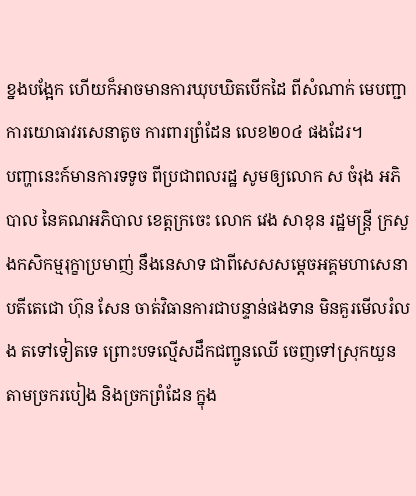ខ្នងបង្អែក ហើយក៏អាចមានការឃុបឃិតបើកដៃ ពីសំណាក់ មេបញ្ជាការយោធាវរសេនាតូច ការពារព្រំដែន លេខ២០៤ ផងដែរ។
បញ្ហានេះក៍មានការទទូច ពីប្រជាពលរដ្ឋ សូមឲ្យលោក ស ចំរុង អភិបាល នៃគណអភិបាល ខេត្តក្រចេះ លោក វេង សាខុន រដ្ឋមន្ត្រី ក្រសួងកសិកម្មរុក្ខាប្រមាញ់ នឹងនេសាទ ជាពីសេសសម្ដេចអគ្គមហាសេនាបតីតេជោ ហ៊ុន សែន ចាត់វិធានការជាបន្ទាន់ផងទាន មិនគួរមើលរំលង តទៅទៀតទេ ព្រោះបទល្មើសដឹកជញ្ជូនឈើ ចេញទៅស្រុកយួន តាមច្រករបៀង និងច្រកព្រំដែន ក្នុង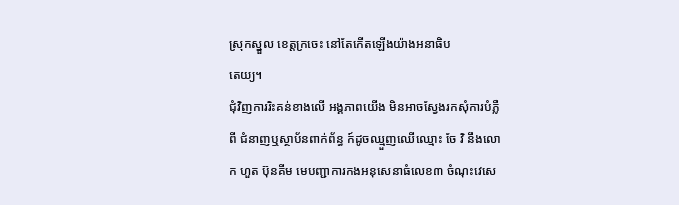ស្រុកស្នួល ខេត្តក្រចេះ នៅតែកើតឡើងយ៉ាងអនាធិប
តេយ្យ។
ជុំវិញការរិះគន់ខាងលើ អង្គភាពយើង មិនអាចស្វែងរកសុំការបំភ្លឺពី ជំនាញឬស្ថាប័នពាក់ព័ន្ធ ក៍ដូចឈ្មួញឈើឈ្មោះ ចែ វិ នឹងលោក ហួត ប៊ុនគីម មេបញ្ជាការកងអនុសេនាធំលេខ៣ ចំណុះវេសេ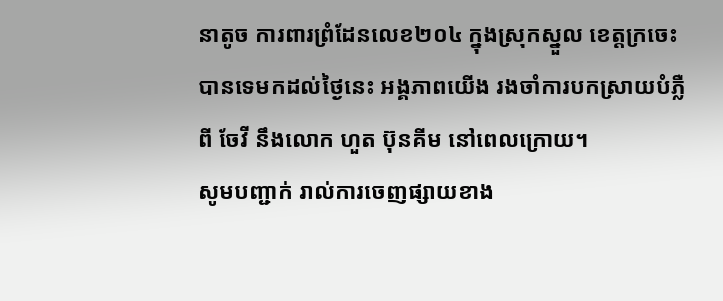នាតូច ការពារព្រំដែនលេខ២០៤ ក្នុងស្រុកស្នួល ខេត្តក្រចេះ បានទេមកដល់ថ្ងៃនេះ អង្គភាពយើង រងចាំការបកស្រាយបំភ្លឺ ពី ចែវី នឹងលោក ហួត ប៊ុនគីម នៅពេលក្រោយ។
សូមបញ្ជាក់ រាល់ការចេញផ្សាយខាង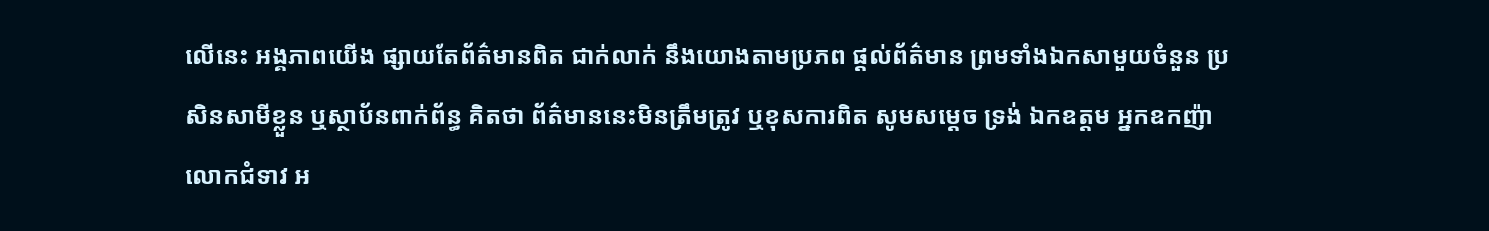លើនេះ អង្គភាពយើង ផ្សាយតែព័ត៌មានពិត ជាក់លាក់ នឹងយោងតាមប្រភព ផ្ដល់ព័ត៌មាន ព្រមទាំងឯកសាមួយចំនួន ប្រសិនសាមីខ្លួន ឬស្ថាប័នពាក់ព័ន្ធ គិតថា ព័ត៌មាននេះមិនត្រឹមត្រូវ ឬខុសការពិត សូមសម្ដេច ទ្រង់ ឯកឧត្តម អ្នកឧកញ៉ា លោកជំទាវ អ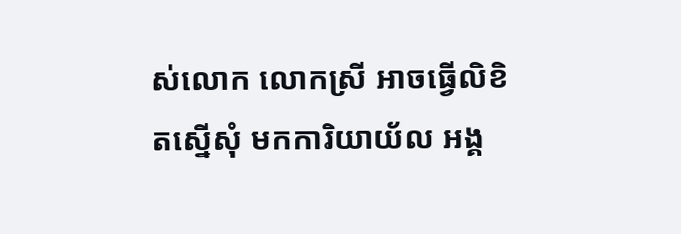ស់លោក លោកស្រី អាចធ្វើលិខិតស្នើសុំ មកការិយាយ័ល អង្គ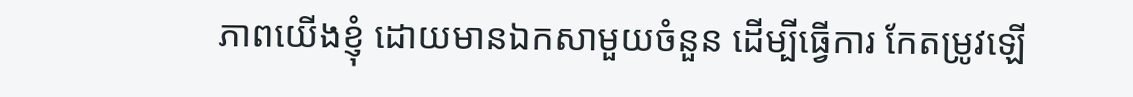ភាពយើងខ្ញុំ ដោយមានឯកសាមួយចំនួន ដើម្បីធ្វើការ កែតម្រូវឡើ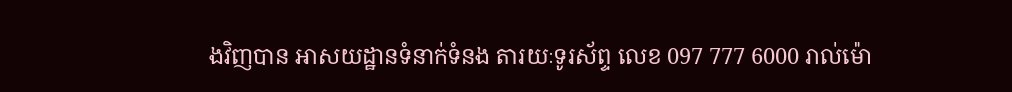ងវិញបាន អាសយដ្ឋានទំនាក់ទំនង តារយៈទូរស័ព្ទ លេខ 097 777 6000 រាល់ម៉ោ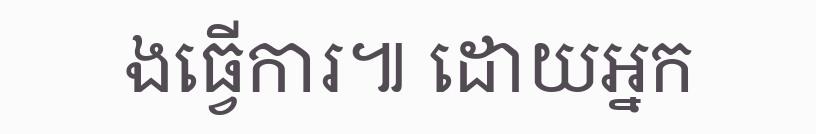ងធ្វើការ៕ ដោយអ្នក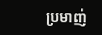ប្រមាញ់